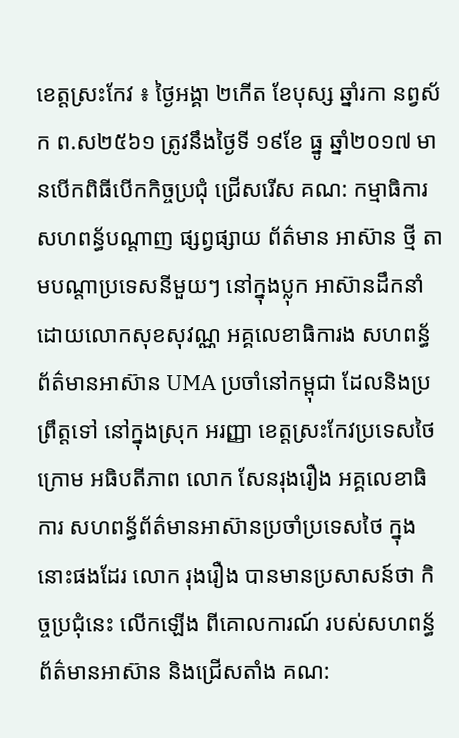ខេត្តស្រះកែវ ៖ ថ្ងៃអង្គា ២កើត ខែបុស្ស ឆ្នាំរកា នព្វស័ក ព.ស២៥៦១ ត្រូវនឹងថ្ងៃទី ១៩ខែ ធ្នូ ឆ្នាំ២០១៧ មានបើកពិធីបើកកិច្ចប្រជុំ ជ្រើសរើស គណ: កម្មាធិការ សហពន្ធ័បណ្តាញ ផ្សព្វផ្សាយ ព័ត៌មាន អាស៊ាន ថ្មី តាមបណ្តាប្រទេសនីមួយៗ នៅក្នុងប្លុក អាស៊ានដឹកនាំដោយលោកសុខសុវណ្ណ អគ្គលេខាធិការង សហពន្ធ័ ព័ត៌មានអាស៊ាន UMA ប្រចាំនៅកម្ពុជា ដែលនិងប្រព្រឹត្តទៅ នៅក្នុងស្រុក អរញ្ញា ខេត្តស្រះកែវប្រទេសថៃ ក្រោម អធិបតីភាព លោក សែនរុងរឿង អគ្គលេខាធិការ សហពន្ធ័ព័ត៌មានអាស៊ានប្រចាំប្រទេសថៃ ក្នុងនោះផងដែរ លោក រុងរឿង បានមានប្រសាសន៍ថា កិច្ចប្រជុំនេះ លើកឡើង ពីគោលការណ៍ របស់សហពន្ធ័ ព័ត៌មានអាស៊ាន និងជ្រើសតាំង គណ: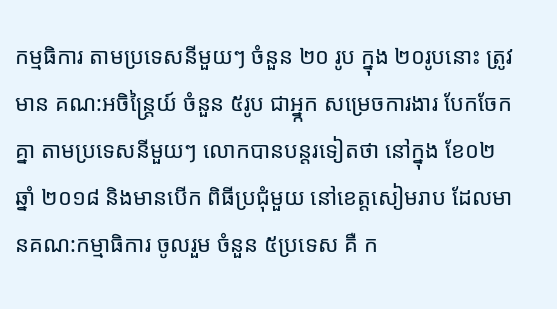កម្មធិការ តាមប្រទេសនីមួយៗ ចំនួន ២០ រូប ក្នុង ២០រូបនោះ ត្រូវមាន គណ:អចិន្ត្រៃយ៍ ចំនួន ៥រូប ជាអ្ន្កក សម្រេចការងារ បែកចែកគ្នា តាមប្រទេសនីមួយៗ លោកបានបន្តរទៀតថា នៅក្នុង ខែ០២ ឆ្នាំ ២០១៨ និងមានបើក ពិធីប្រជុំមួយ នៅខេត្តសៀមរាប ដែលមានគណ:កម្មាធិការ ចូលរួម ចំនួន ៥ប្រទេស គឺ ក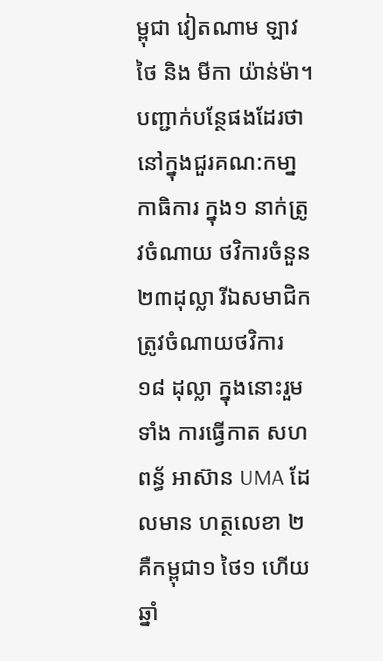ម្ពុជា វៀតណាម ឡាវ ថៃ និង មីកា យ៉ាន់ម៉ា។
បញ្ជាក់បន្ថែផងដែរថា នៅក្នុងជួរគណ:កមា្នកាធិការ ក្នុង១ នាក់ត្រូវចំណាយ ថវិការចំនួន ២៣ដុល្លា រីឯសមាជិក ត្រូវចំណាយថវិការ ១៨ ដុល្លា ក្នុងនោះរួមទាំង ការធ្វើកាត សហពន្ធ័ អាស៊ាន UMA ដែលមាន ហត្ថលេខា ២ គឺកម្ពុជា១ ថៃ១ ហើយឆ្នាំ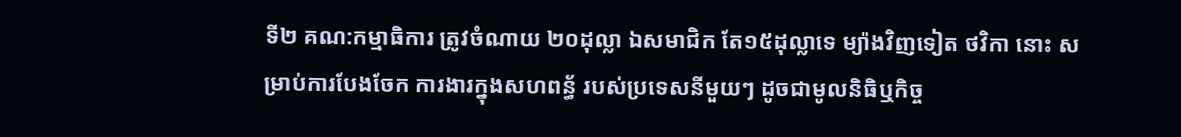ទី២ គណ:កម្មាធិការ ត្រូវចំណាយ ២០ដុល្លា ឯសមាជិក តែ១៥ដុល្លាទេ ម្យ៉ាងវិញទៀត ថវិកា នោះ សម្រាប់ការបែងចែក ការងារក្នុងសហពន្ធ័ របស់ប្រទេសនីមួយៗ ដូចជាមូលនិធិឬកិច្ច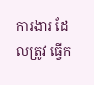ការងារ ដែលត្រូវ ធ្វើក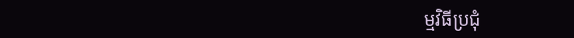ម្មវិធីប្រជុំ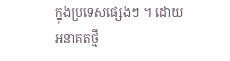ក្នុងប្រទេសផ្សេងៗ ។ ដោយ អនាគតថ្មី